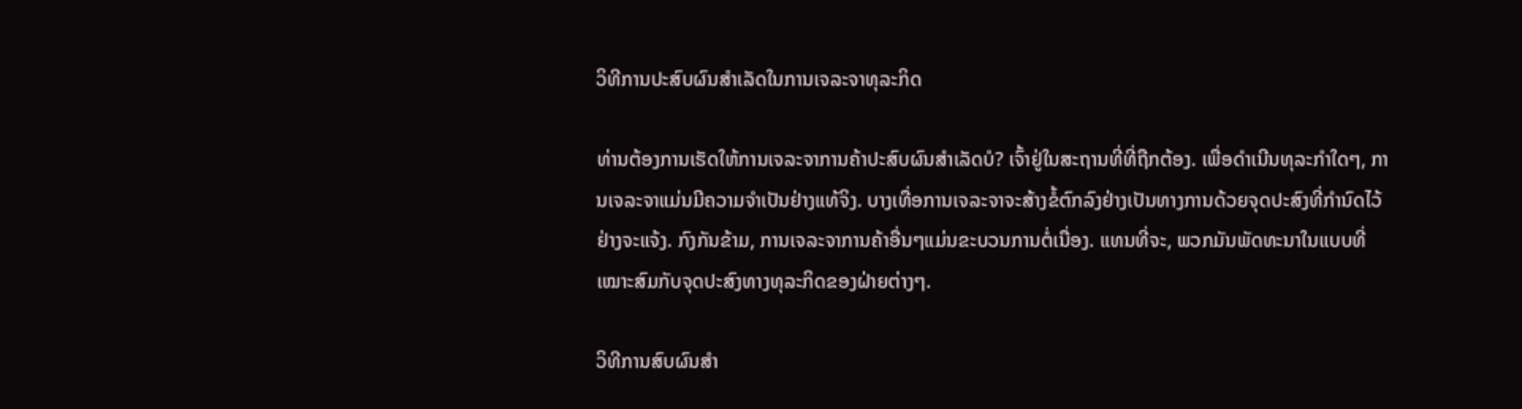ວິທີການປະສົບຜົນສໍາເລັດໃນການເຈລະຈາທຸລະກິດ

ທ່ານຕ້ອງການເຮັດໃຫ້ການເຈລະຈາການຄ້າປະສົບຜົນສໍາເລັດບໍ? ເຈົ້າຢູ່ໃນສະຖານທີ່ທີ່ຖືກຕ້ອງ. ເພື່ອດໍາເນີນທຸລະກໍາໃດໆ, ການເຈລະຈາແມ່ນມີຄວາມຈໍາເປັນຢ່າງແທ້ຈິງ. ບາງເທື່ອການເຈລະຈາຈະສ້າງຂໍ້ຕົກລົງຢ່າງເປັນທາງການດ້ວຍຈຸດປະສົງທີ່ກຳນົດໄວ້ຢ່າງຈະແຈ້ງ. ກົງກັນຂ້າມ, ການເຈລະຈາການຄ້າອື່ນໆແມ່ນຂະບວນການຕໍ່ເນື່ອງ. ແທນທີ່ຈະ, ພວກມັນພັດທະນາໃນແບບທີ່ເໝາະສົມກັບຈຸດປະສົງທາງທຸລະກິດຂອງຝ່າຍຕ່າງໆ.

ວິທີການສົບຜົນສໍາ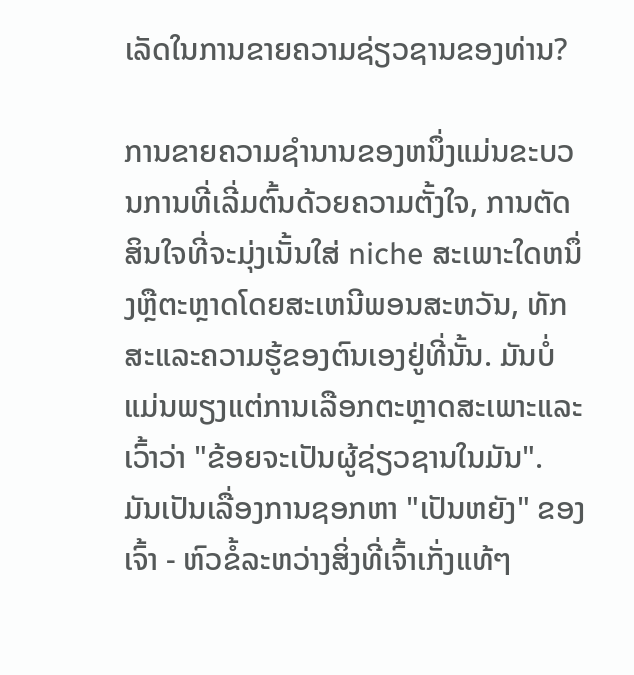ເລັດໃນການຂາຍຄວາມຊ່ຽວຊານຂອງທ່ານ?

ການຂາຍຄວາມຊໍານານຂອງຫນຶ່ງແມ່ນຂະບວນການທີ່ເລີ່ມຕົ້ນດ້ວຍຄວາມຕັ້ງໃຈ, ການຕັດສິນໃຈທີ່ຈະມຸ່ງເນັ້ນໃສ່ niche ສະເພາະໃດຫນຶ່ງຫຼືຕະຫຼາດໂດຍສະເຫນີພອນສະຫວັນ, ທັກສະແລະຄວາມຮູ້ຂອງຕົນເອງຢູ່ທີ່ນັ້ນ. ມັນບໍ່ແມ່ນພຽງແຕ່ການເລືອກຕະຫຼາດສະເພາະແລະເວົ້າວ່າ "ຂ້ອຍຈະເປັນຜູ້ຊ່ຽວຊານໃນມັນ". ມັນເປັນເລື່ອງການຊອກຫາ "ເປັນຫຍັງ" ຂອງເຈົ້າ - ຫົວຂໍ້ລະຫວ່າງສິ່ງທີ່ເຈົ້າເກັ່ງແທ້ໆ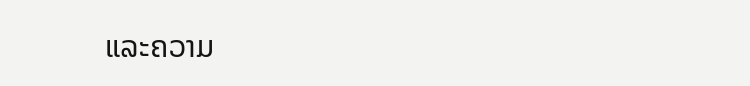ແລະຄວາມ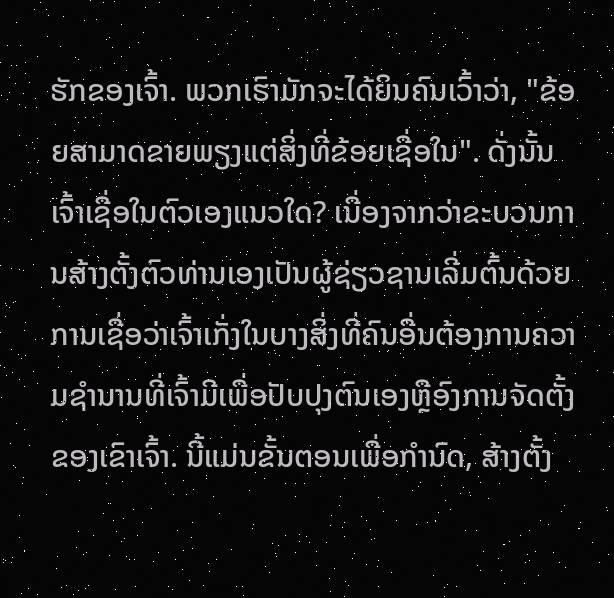ຮັກຂອງເຈົ້າ. ພວກເຮົາມັກຈະໄດ້ຍິນຄົນເວົ້າວ່າ, "ຂ້ອຍສາມາດຂາຍພຽງແຕ່ສິ່ງທີ່ຂ້ອຍເຊື່ອໃນ". ດັ່ງນັ້ນເຈົ້າເຊື່ອໃນຕົວເອງແນວໃດ? ເນື່ອງຈາກວ່າຂະບວນການສ້າງຕັ້ງຕົວທ່ານເອງເປັນຜູ້ຊ່ຽວຊານເລີ່ມຕົ້ນດ້ວຍການເຊື່ອວ່າເຈົ້າເກັ່ງໃນບາງສິ່ງທີ່ຄົນອື່ນຕ້ອງການຄວາມຊໍານານທີ່ເຈົ້າມີເພື່ອປັບປຸງຕົນເອງຫຼືອົງການຈັດຕັ້ງຂອງເຂົາເຈົ້າ. ນີ້ແມ່ນຂັ້ນຕອນເພື່ອກໍານົດ, ສ້າງຕັ້ງ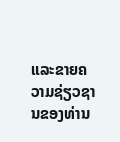ແລະຂາຍຄວາມຊ່ຽວຊານຂອງທ່ານ